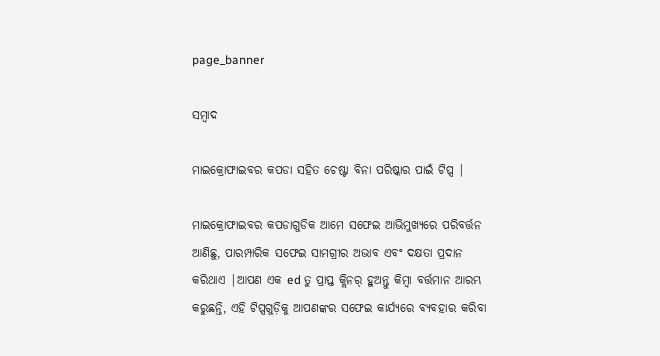page_banner

ସମ୍ବାଦ

ମାଇକ୍ରୋଫାଇବର କପଡା ସହିତ ଚେଷ୍ଟା ବିନା ପରିଷ୍କାର ପାଇଁ ଟିପ୍ସ |

ମାଇକ୍ରୋଫାଇବର କପଡାଗୁଡିକ ଆମେ ସଫେଇ ଆଭିମୁଖ୍ୟରେ ପରିବର୍ତ୍ତନ ଆଣିଛୁ, ପାରମ୍ପାରିକ ସଫେଇ ସାମଗ୍ରୀର ଅଭାବ ଏବଂ ଦକ୍ଷତା ପ୍ରଦାନ କରିଥାଏ |ଆପଣ ଏକ ed ତୁ ପ୍ରାପ୍ତ କ୍ଲିନର୍ ହୁଅନ୍ତୁ କିମ୍ବା ବର୍ତ୍ତମାନ ଆରମ୍ଭ କରୁଛନ୍ତି, ଏହି ଟିପ୍ସଗୁଡ଼ିକୁ ଆପଣଙ୍କର ସଫେଇ କାର୍ଯ୍ୟରେ ବ୍ୟବହାର କରିବା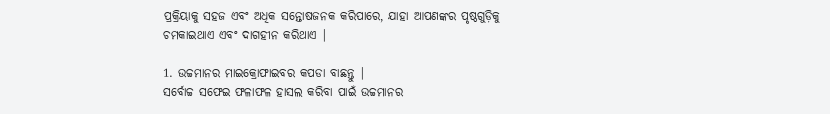ପ୍ରକ୍ରିୟାକୁ ସହଜ ଏବଂ ଅଧିକ ସନ୍ତୋଷଜନକ କରିପାରେ, ଯାହା ଆପଣଙ୍କର ପୃଷ୍ଠଗୁଡ଼ିକୁ ଚମକାଇଥାଏ ଏବଂ ଦାଗହୀନ କରିଥାଏ |

1. ଉଚ୍ଚମାନର ମାଇକ୍ରୋଫାଇବର କପଡା ବାଛନ୍ତୁ |
ସର୍ବୋଚ୍ଚ ସଫେଇ ଫଳାଫଳ ହାସଲ କରିବା ପାଇଁ ଉଚ୍ଚମାନର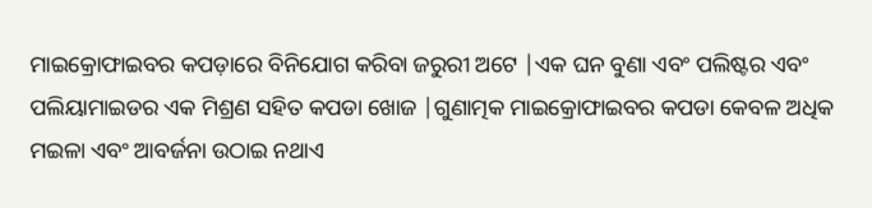ମାଇକ୍ରୋଫାଇବର କପଡ଼ାରେ ବିନିଯୋଗ କରିବା ଜରୁରୀ ଅଟେ |ଏକ ଘନ ବୁଣା ଏବଂ ପଲିଷ୍ଟର ଏବଂ ପଲିୟାମାଇଡର ଏକ ମିଶ୍ରଣ ସହିତ କପଡା ଖୋଜ |ଗୁଣାତ୍ମକ ମାଇକ୍ରୋଫାଇବର କପଡା କେବଳ ଅଧିକ ମଇଳା ଏବଂ ଆବର୍ଜନା ଉଠାଇ ନଥାଏ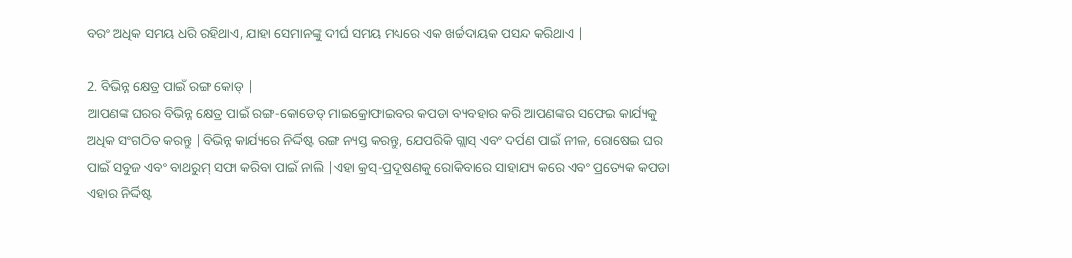ବରଂ ଅଧିକ ସମୟ ଧରି ରହିଥାଏ, ଯାହା ସେମାନଙ୍କୁ ଦୀର୍ଘ ସମୟ ମଧ୍ୟରେ ଏକ ଖର୍ଚ୍ଚଦାୟକ ପସନ୍ଦ କରିଥାଏ |

2. ବିଭିନ୍ନ କ୍ଷେତ୍ର ପାଇଁ ରଙ୍ଗ କୋଡ୍ |
ଆପଣଙ୍କ ଘରର ବିଭିନ୍ନ କ୍ଷେତ୍ର ପାଇଁ ରଙ୍ଗ-କୋଡେଡ୍ ମାଇକ୍ରୋଫାଇବର କପଡା ବ୍ୟବହାର କରି ଆପଣଙ୍କର ସଫେଇ କାର୍ଯ୍ୟକୁ ଅଧିକ ସଂଗଠିତ କରନ୍ତୁ |ବିଭିନ୍ନ କାର୍ଯ୍ୟରେ ନିର୍ଦ୍ଦିଷ୍ଟ ରଙ୍ଗ ନ୍ୟସ୍ତ କରନ୍ତୁ, ଯେପରିକି ଗ୍ଲାସ୍ ଏବଂ ଦର୍ପଣ ପାଇଁ ନୀଳ, ରୋଷେଇ ଘର ପାଇଁ ସବୁଜ ଏବଂ ବାଥରୁମ୍ ସଫା କରିବା ପାଇଁ ନାଲି |ଏହା କ୍ରସ୍-ପ୍ରଦୂଷଣକୁ ରୋକିବାରେ ସାହାଯ୍ୟ କରେ ଏବଂ ପ୍ରତ୍ୟେକ କପଡା ଏହାର ନିର୍ଦ୍ଦିଷ୍ଟ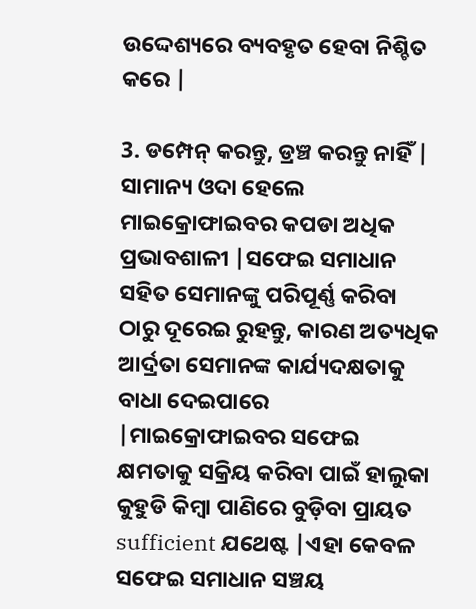ଉଦ୍ଦେଶ୍ୟରେ ବ୍ୟବହୃତ ହେବା ନିଶ୍ଚିତ କରେ |

3. ଡମ୍ପେନ୍ କରନ୍ତୁ, ଡ୍ରଞ୍ଚ କରନ୍ତୁ ନାହିଁ |
ସାମାନ୍ୟ ଓଦା ହେଲେ ମାଇକ୍ରୋଫାଇବର କପଡା ଅଧିକ ପ୍ରଭାବଶାଳୀ |ସଫେଇ ସମାଧାନ ସହିତ ସେମାନଙ୍କୁ ପରିପୂର୍ଣ୍ଣ କରିବା ଠାରୁ ଦୂରେଇ ରୁହନ୍ତୁ, କାରଣ ଅତ୍ୟଧିକ ଆର୍ଦ୍ରତା ସେମାନଙ୍କ କାର୍ଯ୍ୟଦକ୍ଷତାକୁ ବାଧା ଦେଇପାରେ |ମାଇକ୍ରୋଫାଇବର ସଫେଇ କ୍ଷମତାକୁ ସକ୍ରିୟ କରିବା ପାଇଁ ହାଲୁକା କୁହୁଡି କିମ୍ବା ପାଣିରେ ବୁଡ଼ିବା ପ୍ରାୟତ sufficient ଯଥେଷ୍ଟ |ଏହା କେବଳ ସଫେଇ ସମାଧାନ ସଞ୍ଚୟ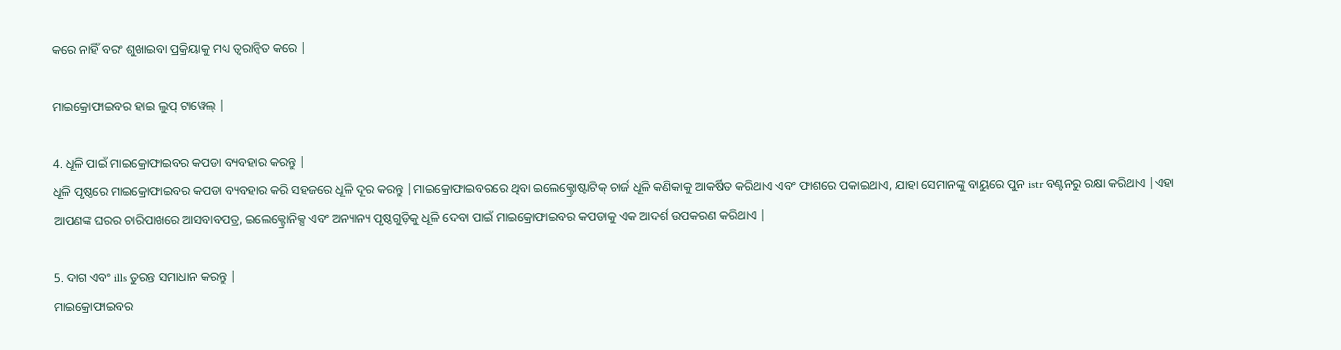କରେ ନାହିଁ ବରଂ ଶୁଖାଇବା ପ୍ରକ୍ରିୟାକୁ ମଧ୍ୟ ତ୍ୱରାନ୍ୱିତ କରେ |

ମାଇକ୍ରୋଫାଇବର ହାଇ ଲୁପ୍ ଟାୱେଲ୍ |

4. ଧୂଳି ପାଇଁ ମାଇକ୍ରୋଫାଇବର କପଡା ବ୍ୟବହାର କରନ୍ତୁ |
ଧୂଳି ପୃଷ୍ଠରେ ମାଇକ୍ରୋଫାଇବର କପଡା ବ୍ୟବହାର କରି ସହଜରେ ଧୂଳି ଦୂର କରନ୍ତୁ |ମାଇକ୍ରୋଫାଇବରରେ ଥିବା ଇଲେକ୍ଟ୍ରୋଷ୍ଟାଟିକ୍ ଚାର୍ଜ ଧୂଳି କଣିକାକୁ ଆକର୍ଷିତ କରିଥାଏ ଏବଂ ଫାଶରେ ପକାଇଥାଏ, ଯାହା ସେମାନଙ୍କୁ ବାୟୁରେ ପୁନ istr ବଣ୍ଟନରୁ ରକ୍ଷା କରିଥାଏ |ଏହା ଆପଣଙ୍କ ଘରର ଚାରିପାଖରେ ଆସବାବପତ୍ର, ଇଲେକ୍ଟ୍ରୋନିକ୍ସ ଏବଂ ଅନ୍ୟାନ୍ୟ ପୃଷ୍ଠଗୁଡ଼ିକୁ ଧୂଳି ଦେବା ପାଇଁ ମାଇକ୍ରୋଫାଇବର କପଡାକୁ ଏକ ଆଦର୍ଶ ଉପକରଣ କରିଥାଏ |

5. ଦାଗ ଏବଂ ills ତୁରନ୍ତ ସମାଧାନ କରନ୍ତୁ |
ମାଇକ୍ରୋଫାଇବର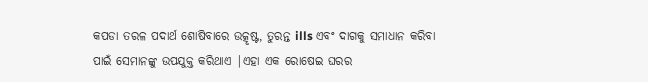କପଡା ତରଳ ପଦାର୍ଥ ଶୋଷିବାରେ ଉତ୍କୃଷ୍ଟ, ତୁରନ୍ତ ills ଏବଂ ଦାଗକୁ ସମାଧାନ କରିବା ପାଇଁ ସେମାନଙ୍କୁ ଉପଯୁକ୍ତ କରିଥାଏ |ଏହା ଏକ ରୋଷେଇ ଘରର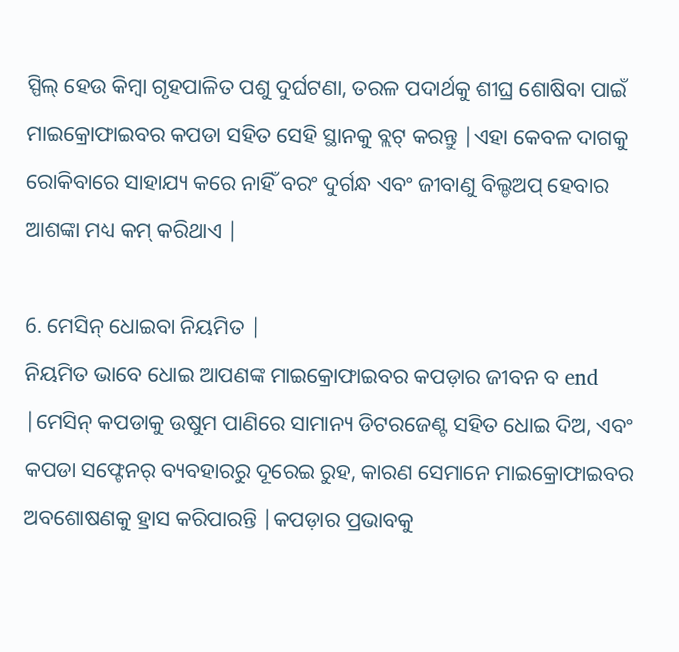ସ୍ପିଲ୍ ହେଉ କିମ୍ବା ଗୃହପାଳିତ ପଶୁ ଦୁର୍ଘଟଣା, ତରଳ ପଦାର୍ଥକୁ ଶୀଘ୍ର ଶୋଷିବା ପାଇଁ ମାଇକ୍ରୋଫାଇବର କପଡା ସହିତ ସେହି ସ୍ଥାନକୁ ବ୍ଲଟ୍ କରନ୍ତୁ |ଏହା କେବଳ ଦାଗକୁ ରୋକିବାରେ ସାହାଯ୍ୟ କରେ ନାହିଁ ବରଂ ଦୁର୍ଗନ୍ଧ ଏବଂ ଜୀବାଣୁ ବିଲ୍ଡଅପ୍ ହେବାର ଆଶଙ୍କା ମଧ୍ୟ କମ୍ କରିଥାଏ |

6. ମେସିନ୍ ଧୋଇବା ନିୟମିତ |
ନିୟମିତ ଭାବେ ଧୋଇ ଆପଣଙ୍କ ମାଇକ୍ରୋଫାଇବର କପଡ଼ାର ଜୀବନ ବ end |ମେସିନ୍ କପଡାକୁ ଉଷୁମ ପାଣିରେ ସାମାନ୍ୟ ଡିଟରଜେଣ୍ଟ ସହିତ ଧୋଇ ଦିଅ, ଏବଂ କପଡା ସଫ୍ଟେନର୍ ବ୍ୟବହାରରୁ ଦୂରେଇ ରୁହ, କାରଣ ସେମାନେ ମାଇକ୍ରୋଫାଇବର ଅବଶୋଷଣକୁ ହ୍ରାସ କରିପାରନ୍ତି |କପଡ଼ାର ପ୍ରଭାବକୁ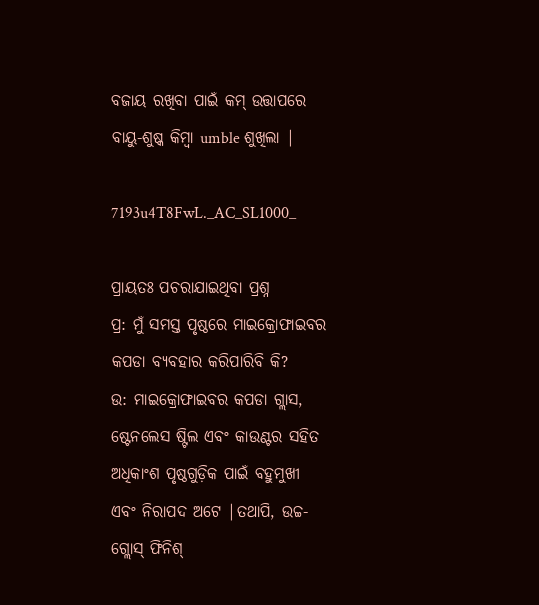ବଜାୟ ରଖିବା ପାଇଁ କମ୍ ଉତ୍ତାପରେ ବାୟୁ-ଶୁଷ୍କ କିମ୍ବା umble ଶୁଖିଲା |

7193u4T8FwL._AC_SL1000_

ପ୍ରାୟତଃ ପଚରାଯାଇଥିବା ପ୍ରଶ୍ନ
ପ୍ର: ମୁଁ ସମସ୍ତ ପୃଷ୍ଠରେ ମାଇକ୍ରୋଫାଇବର କପଡା ବ୍ୟବହାର କରିପାରିବି କି?
ଉ: ମାଇକ୍ରୋଫାଇବର କପଡା ଗ୍ଲାସ, ଷ୍ଟେନଲେସ ଷ୍ଟିଲ ଏବଂ କାଉଣ୍ଟର ସହିତ ଅଧିକାଂଶ ପୃଷ୍ଠଗୁଡ଼ିକ ପାଇଁ ବହୁମୁଖୀ ଏବଂ ନିରାପଦ ଅଟେ |ତଥାପି, ଉଚ୍ଚ-ଗ୍ଲୋସ୍ ଫିନିଶ୍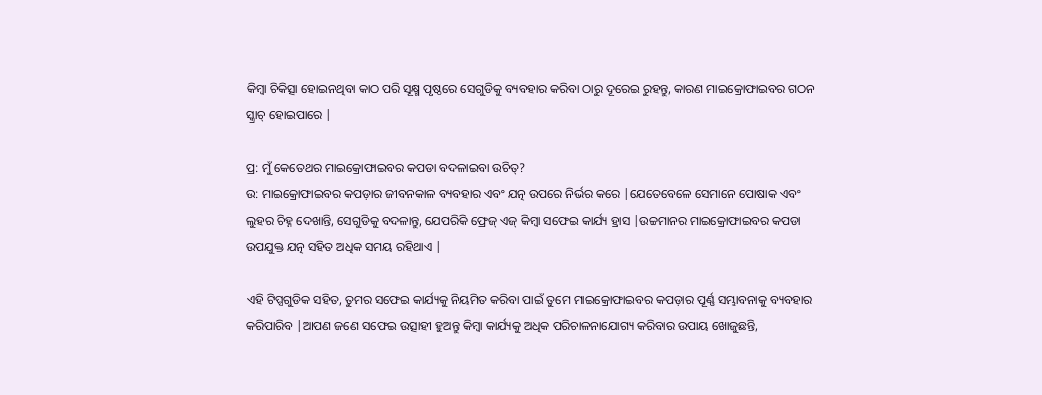କିମ୍ବା ଚିକିତ୍ସା ହୋଇନଥିବା କାଠ ପରି ସୂକ୍ଷ୍ମ ପୃଷ୍ଠରେ ସେଗୁଡିକୁ ବ୍ୟବହାର କରିବା ଠାରୁ ଦୂରେଇ ରୁହନ୍ତୁ, କାରଣ ମାଇକ୍ରୋଫାଇବର ଗଠନ ସ୍କ୍ରାଚ୍ ହୋଇପାରେ |

ପ୍ର: ମୁଁ କେତେଥର ମାଇକ୍ରୋଫାଇବର କପଡା ବଦଳାଇବା ଉଚିତ୍?
ଉ: ମାଇକ୍ରୋଫାଇବର କପଡ଼ାର ଜୀବନକାଳ ବ୍ୟବହାର ଏବଂ ଯତ୍ନ ଉପରେ ନିର୍ଭର କରେ |ଯେତେବେଳେ ସେମାନେ ପୋଷାକ ଏବଂ ଲୁହର ଚିହ୍ନ ଦେଖାନ୍ତି, ସେଗୁଡିକୁ ବଦଳାନ୍ତୁ, ଯେପରିକି ଫ୍ରେଜ୍ ଏଜ୍ କିମ୍ବା ସଫେଇ କାର୍ଯ୍ୟ ହ୍ରାସ |ଉଚ୍ଚମାନର ମାଇକ୍ରୋଫାଇବର କପଡା ଉପଯୁକ୍ତ ଯତ୍ନ ସହିତ ଅଧିକ ସମୟ ରହିଥାଏ |

ଏହି ଟିପ୍ସଗୁଡିକ ସହିତ, ତୁମର ସଫେଇ କାର୍ଯ୍ୟକୁ ନିୟମିତ କରିବା ପାଇଁ ତୁମେ ମାଇକ୍ରୋଫାଇବର କପଡ଼ାର ପୂର୍ଣ୍ଣ ସମ୍ଭାବନାକୁ ବ୍ୟବହାର କରିପାରିବ |ଆପଣ ଜଣେ ସଫେଇ ଉତ୍ସାହୀ ହୁଅନ୍ତୁ କିମ୍ବା କାର୍ଯ୍ୟକୁ ଅଧିକ ପରିଚାଳନାଯୋଗ୍ୟ କରିବାର ଉପାୟ ଖୋଜୁଛନ୍ତି,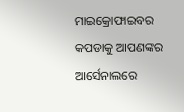ମାଇକ୍ରୋଫାଇବର କପଡାକୁ ଆପଣଙ୍କର ଆର୍ସେନାଲରେ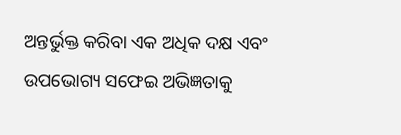ଅନ୍ତର୍ଭୁକ୍ତ କରିବା ଏକ ଅଧିକ ଦକ୍ଷ ଏବଂ ଉପଭୋଗ୍ୟ ସଫେଇ ଅଭିଜ୍ଞତାକୁ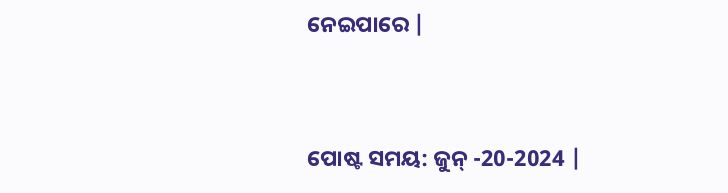ନେଇପାରେ |


ପୋଷ୍ଟ ସମୟ: ଜୁନ୍ -20-2024 |